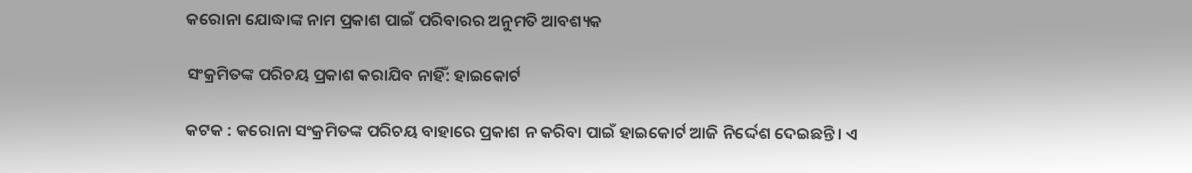କରୋନା ଯୋଦ୍ଧାଙ୍କ ନାମ ପ୍ରକାଶ ପାଇଁ ପରିବାରର ଅନୁମତି ଆବଶ୍ୟକ

ସଂକ୍ରମିତଙ୍କ ପରିଚୟ ପ୍ରକାଶ କରାଯିବ ନାହିଁ: ହାଇକୋର୍ଟ

କଟକ : କରୋନା ସଂକ୍ରମିତଙ୍କ ପରିଚୟ ବାହାରେ ପ୍ରକାଶ ନ କରିବା ପାଇଁ ହାଇକୋର୍ଟ ଆଜି ନିର୍ଦ୍ଦେଶ ଦେଇଛନ୍ତି। ଏ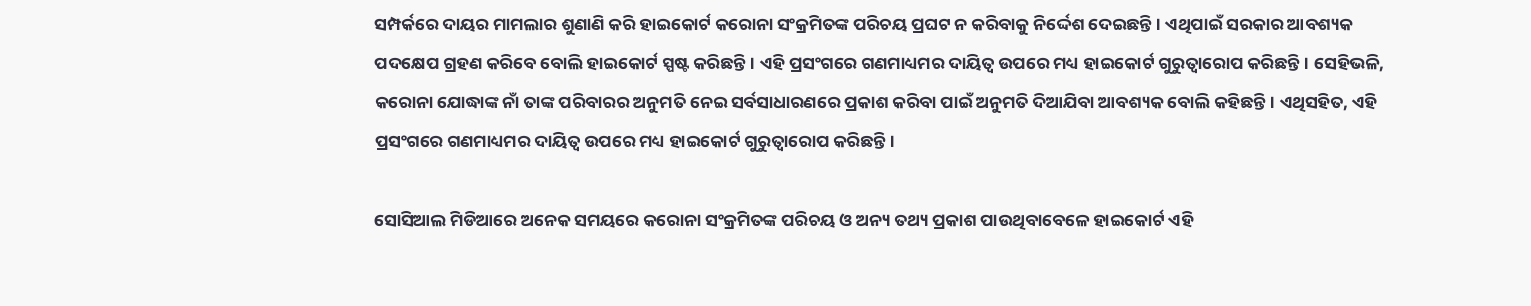ସମ୍ପର୍କରେ ଦାୟର ମାମଲାର ଶୁଣାଣି କରି ହାଇକୋର୍ଟ କରୋନା ସଂକ୍ରମିତଙ୍କ ପରିଚୟ ପ୍ରଘଟ ନ କରିବାକୁ ନିର୍ଦ୍ଦେଶ ଦେଇଛନ୍ତି। ଏଥିପାଇଁ ସରକାର ଆବଶ୍ୟକ ପଦକ୍ଷେପ ଗ୍ରହଣ କରିବେ ବୋଲି ହାଇକୋର୍ଟ ସ୍ପଷ୍ଟ କରିଛନ୍ତି। ଏହି ପ୍ରସଂଗରେ ଗଣମାଧ୍ୟମର ଦାୟିତ୍ବ ଉପରେ ମଧ୍ୟ ହାଇକୋର୍ଟ ଗୁରୁତ୍ବାରୋପ କରିଛନ୍ତି। ସେହିଭଳି, କରୋନା ଯୋଦ୍ଧାଙ୍କ ନାଁ ତାଙ୍କ ପରିବାରର ଅନୁମତି ନେଇ ସର୍ବସାଧାରଣରେ ପ୍ରକାଶ କରିବା ପାଇଁ ଅନୁମତି ଦିଆଯିବା ଆବଶ୍ୟକ ବୋଲି କହିଛନ୍ତି। ଏଥିସହିତ, ଏହି ପ୍ରସଂଗରେ ଗଣମାଧ୍ୟମର ଦାୟିତ୍ବ ଉପରେ ମଧ୍ୟ ହାଇକୋର୍ଟ ଗୁରୁତ୍ବାରୋପ କରିଛନ୍ତି।

ସୋସିଆଲ ମିଡିଆରେ ଅନେକ ସମୟରେ କରୋନା ସଂକ୍ରମିତଙ୍କ ପରିଚୟ ଓ ଅନ୍ୟ ତଥ୍ୟ ପ୍ରକାଶ ପାଉଥିବାବେଳେ ହାଇକୋର୍ଟ ଏହି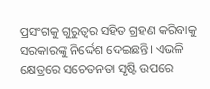ପ୍ରସଂଗକୁ ଗୁରୁତ୍ବର ସହିତ ଗ୍ରହଣ କରିବାକୁ ସରକାରଙ୍କୁ ନି‌ର୍ଦ୍ଦେଶ ଦେଇଛନ୍ତି। ଏଭଳି କ୍ଷେତ୍ରରେ ସଚେତନତା ସୃଷ୍ଟି ଉପରେ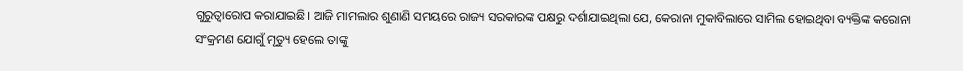ଗୁରୁତ୍ବାରୋପ କରାଯାଇଛି। ଆଜି ମାମଲାର ଶୁଣାଣି ସମୟରେ ରାଜ୍ୟ ସରକାରଙ୍କ ପକ୍ଷରୁ ଦର୍ଶାଯାଇଥିଲା ଯେ, କେରାନା ମୁକାବିଲାରେ ସାମିଲ ହୋଇଥିବା ବ୍ୟକ୍ତିଙ୍କ କରୋନା ସଂକ୍ରମଣ ଯୋଗୁଁ ମୃତ୍ୟୁ ହେଲେ ତାଙ୍କୁ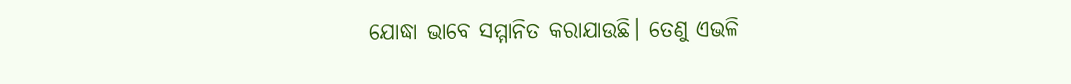ଯୋଦ୍ଧା ଭାବେ ସମ୍ମାନିତ କରାଯାଉଛି। ତେଣୁ ଏଭଳି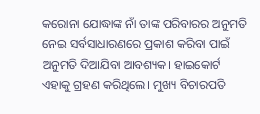କରୋନା ଯୋଦ୍ଧାଙ୍କ ନାଁ ତାଙ୍କ ପରିବାରର ଅନୁମତି ନେଇ ସର୍ବସାଧାରଣରେ ପ୍ରକାଶ କରିବା ପାଇଁ ଅନୁମତି ଦିଆଯିବା ଆବଶ୍ୟକ। ହାଇକୋର୍ଟ ଏହାକୁ ଗ୍ରହଣ କରିଥିଲେ। ମୁଖ୍ୟ ବିଚାରପତି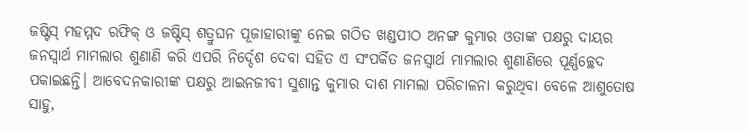ଜଷ୍ଟିସ୍ ମହମ୍ମଦ ରଫିକ୍ ଓ ଜଷ୍ଟିସ୍ ଶତ୍ରୁଘନ ପୂଜାହାରୀଙ୍କୁ ନେଇ ଗଠିତ ଖଣ୍ଡପୀଠ ଅନଙ୍ଗ କୁମାର ଓତାଙ୍କ ପକ୍ଷରୁ ଦାୟର ଜନସ୍ବାର୍ଥ ମାମଲାର ଶୁଣାଣି କରି ଏପରି ନିର୍ଦ୍ଦେଶ ଦେବା ସହିତ ଏ ସଂପର୍କିତ ଜନସ୍ବାର୍ଥ ମାମଲାର ଶୁଣାଣିରେ ପୂର୍ଣ୍ଣଚ୍ଛେଦ ପକାଇଛନ୍ତି। ଆବେଦନକାରୀଙ୍କ ପକ୍ଷରୁ ଆଇନଜୀବୀ ସୁଶାନ୍ତ କୁମାର ଦାଶ ମାମଲା ପରିଚାଳନା କରୁଥିବା ବେଳେ ଆଶୁତୋଷ ସାହୁ,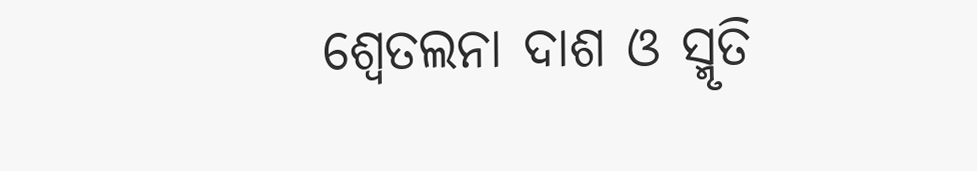ଶ୍ବେତଲନା ଦାଶ ଓ ସ୍ମୃତି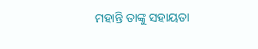ମହାନ୍ତି ତାଙ୍କୁ ସହାୟତା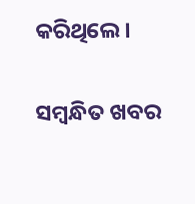କରିଥିଲେ।

ସମ୍ବନ୍ଧିତ ଖବର